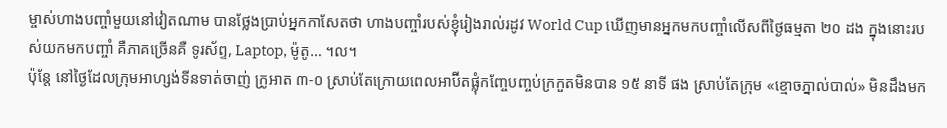ម្ចាស់ហាងបញ្ចាំមួយនៅវៀតណាម បានថ្លែងប្រាប់អ្នកកាសែតថា ហាងបញ្ចាំរបស់ខ្ញុំរៀងរាល់រដូវ World Cup ឃើញមានអ្នកមកបញ្ចាំលើសពីថ្ងៃធម្មតា ២០ ដង ក្នុងនោះរបស់យកមកបញ្ចាំ គឺភាគច្រើនគឺ ទូរស័ព្ទ, Laptop, ម៉ូតូ… ។ល។
ប៉ុន្តែ នៅថ្ងៃដែលក្រុមអាហ្សង់ទីនទាត់ចាញ់ ក្រូអាត ៣-០ ស្រាប់តែក្រោយពេលអាប៊ីតផ្លុំកញ្ចែបញ្ចប់ក្រកួតមិនបាន ១៥ នាទី ផង ស្រាប់តែក្រុម «ខ្មោចភ្នាល់បាល់» មិនដឹងមក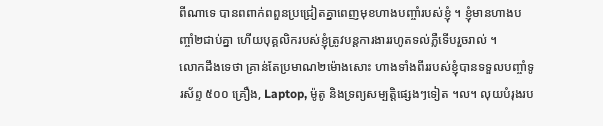ពីណាទេ បានពពាក់ពពួនប្រជ្រៀតគ្នាពេញមុខហាងបញ្ចាំរបស់ខ្ញុំ ។ ខ្ញុំមានហាងបញ្ចាំ២ជាប់គ្នា ហើយបុគ្គលិករបស់ខ្ញុំត្រូវបន្តការងាររហូតទល់ភ្លឺទើបរួចរាល់ ។
លោកដឹងទេថា គ្រាន់តែប្រមាណ២ម៉ោងសោះ ហាងទាំងពីររបស់ខ្ញុំបានទទួលបញ្ចាំទូរស័ព្ទ ៥០០ គ្រឿង, Laptop, ម៉ូតូ និងទ្រព្យសម្បត្តិផ្សេងៗទៀត ។ល។ លុយបំរុងរប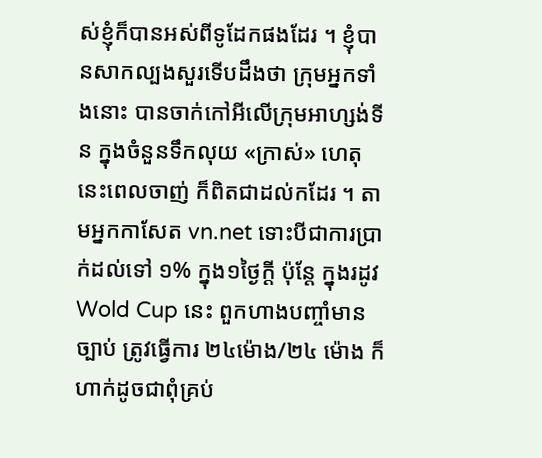ស់ខ្ញុំក៏បានអស់ពីទូដែកផងដែរ ។ ខ្ញុំបានសាកល្បងសួរទើបដឹងថា ក្រុមអ្នកទាំងនោះ បានចាក់កៅអីលើក្រុមអាហ្សង់ទីន ក្នុងចំនួនទឹកលុយ «ក្រាស់» ហេតុនេះពេលចាញ់ ក៏ពិតជាដល់កដែរ ។ តាមអ្នកកាសែត vn.net ទោះបីជាការប្រាក់ដល់ទៅ ១% ក្នុង១ថ្ងៃក្តី ប៉ុន្តែ ក្នុងរដូវ Wold Cup នេះ ពួកហាងបញ្ចាំមានច្បាប់ ត្រូវធ្វើការ ២៤ម៉ោង/២៤ ម៉ោង ក៏ហាក់ដូចជាពុំគ្រប់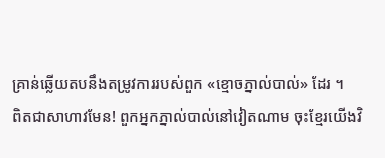គ្រាន់ឆ្លើយតបនឹងតម្រូវការរបស់ពួក «ខ្មោចភ្នាល់បាល់» ដែរ ។
ពិតជាសាហាវមែន! ពួកអ្នកភ្នាល់បាល់នៅវៀតណាម ចុះខ្មែរយើងវិ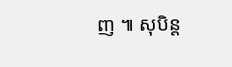ញ ៕ សុបិន្ត